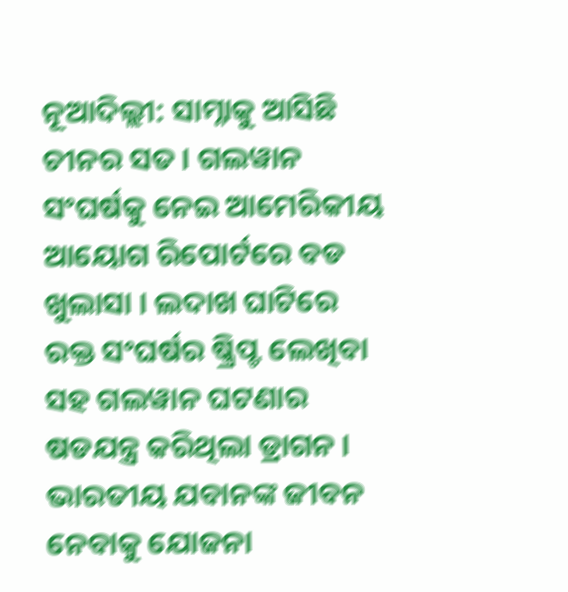ନୂଆଦିଲ୍ଲୀ: ସାମ୍ନାକୁ ଆସିଛି ଚୀନର ସତ । ଗଲୱାନ ସଂଘର୍ଷକୁ ନେଇ ଆମେରିକୀୟ ଆୟୋଗ ରିପୋର୍ଟରେ ବଡ ଖୁଲାସା । ଲଦାଖ ଘାଟିରେ ରକ୍ତ ସଂଘର୍ଷର ଷ୍କ୍ରିପ୍ଟ ଲେଖିବା ସହ ଗଲୱାନ ଘଟଣାର ଷଡଯନ୍ତ୍ର କରିଥିଲା ଡ୍ରାଗନ । ଭାରତୀୟ ଯବାନଙ୍କ ଜୀବନ ନେବାକୁ ଯୋଜନା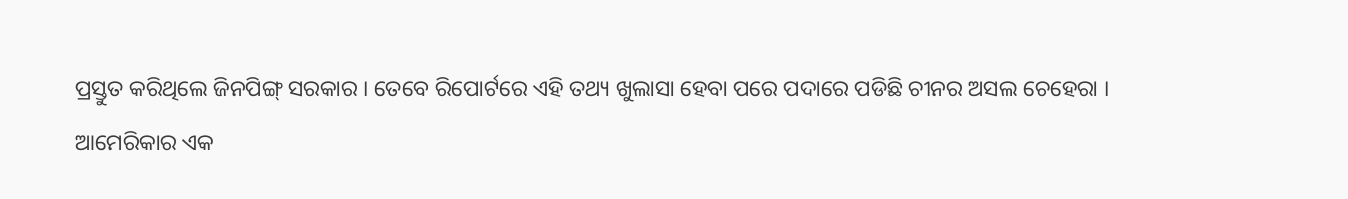ପ୍ରସ୍ତୁତ କରିଥିଲେ ଜିନପିଙ୍ଗ୍ ସରକାର । ତେବେ ରିପୋର୍ଟରେ ଏହି ତଥ୍ୟ ଖୁଲାସା ହେବା ପରେ ପଦାରେ ପଡିଛି ଚୀନର ଅସଲ ଚେହେରା ।
ଆମେରିକାର ଏକ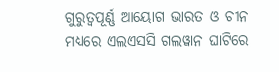ଗୁରୁତ୍ବପୂର୍ଣ୍ଣ ଆୟୋଗ ଭାରତ ଓ ଚୀନ ମଧ୍ୟରେ ଏଲଏସସି ଗଲୱାନ ଘାଟିରେ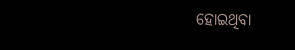ହୋଇଥିବା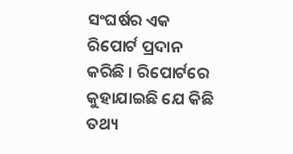ସଂଘର୍ଷର ଏକ ରିପୋର୍ଟ ପ୍ରଦାନ କରିଛି । ରିପୋର୍ଟରେ କୁହାଯାଇଛି ଯେ କିଛି ତଥ୍ୟ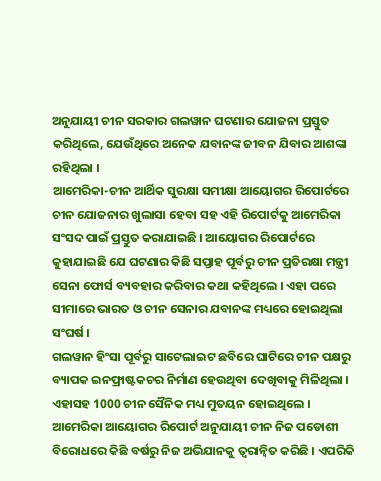ଅନୁଯାୟୀ ଚୀନ ସରକାର ଗଲୱାନ ଘଟଣାର ଯୋଜନା ପ୍ରସ୍ତୁତ କରିଥିଲେ, ଯେଉଁଥିରେ ଅନେକ ଯବାନଙ୍କ ଜୀବନ ଯିବାର ଆଶଙ୍କା ରହିଥିଲା ।
ଆମେରିକା-ଚୀନ ଆର୍ଥିକ ସୁରକ୍ଷା ସମୀକ୍ଷା ଆୟୋଗର ରିପୋର୍ଟରେ ଚୀନ ଯୋଜନାର ଖୁଲାସା ହେବା ସହ ଏହି ରିପୋର୍ଟକୁ ଆମେରିକା ସଂସଦ ପାଇଁ ପ୍ରସ୍ତୁତ କରାଯାଇଛି । ଆୟୋଗର ରିପୋର୍ଟରେ କୁହାଯାଇଛି ଯେ ଘଟଣାର କିଛି ସପ୍ତାହ ପୂର୍ବରୁ ଚୀନ ପ୍ରତିରକ୍ଷା ମନ୍ତ୍ରୀ ସେନା ଫୋର୍ସ ବ୍ୟବହାର କରିବାର କଥା କହିଥିଲେ । ଏହା ପରେ ସୀମାରେ ଭାରତ ଓ ଚୀନ ସେନାର ଯବାନଙ୍କ ମଧ୍ୟରେ ହୋଇଥିଲା ସଂଘର୍ଷ ।
ଗଲୱାନ ହିଂସା ପୂର୍ବରୁ ସାଟେଲାଇଟ ଛବିରେ ଘାଟିରେ ଚୀନ ପକ୍ଷରୁ ବ୍ୟାପକ ଇନଫ୍ରାଷ୍ଟକଚର ନିର୍ମାଣ ହେଉଥିବା ଦେଖିବାକୁ ମିଳିଥିଲା । ଏହାସହ 1000 ଚୀନ ସୈନିକ ମଧ୍ୟ ମୁତୟନ ହୋଇଥିଲେ ।
ଆମେରିକା ଆୟୋଗର ରିପୋର୍ଟ ଅନୁଯାୟୀ ଚୀନ ନିଜ ପଡୋଶୀ ବିରୋଧରେ କିଛି ବର୍ଷରୁ ନିଜ ଅଭିଯାନକୁ ତ୍ବରାନ୍ବିତ କରିଛି । ଏପରିକି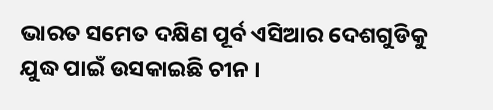ଭାରତ ସମେତ ଦକ୍ଷିଣ ପୂର୍ବ ଏସିଆର ଦେଶଗୁଡିକୁ ଯୁଦ୍ଧ ପାଇଁ ଉସକାଇଛି ଚୀନ ।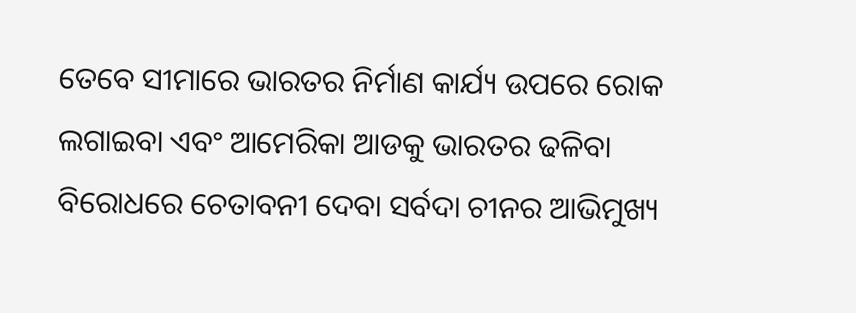ତେବେ ସୀମାରେ ଭାରତର ନିର୍ମାଣ କାର୍ଯ୍ୟ ଉପରେ ରୋକ ଲଗାଇବା ଏବଂ ଆମେରିକା ଆଡକୁ ଭାରତର ଢଳିବା ବିରୋଧରେ ଚେତାବନୀ ଦେବା ସର୍ବଦା ଚୀନର ଆଭିମୁଖ୍ୟ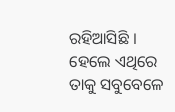ରହିଆସିଛି । ହେଲେ ଏଥିରେ ତାକୁ ସବୁବେଳେ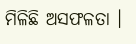ମିଳିଛି ଅସଫଳତା ।